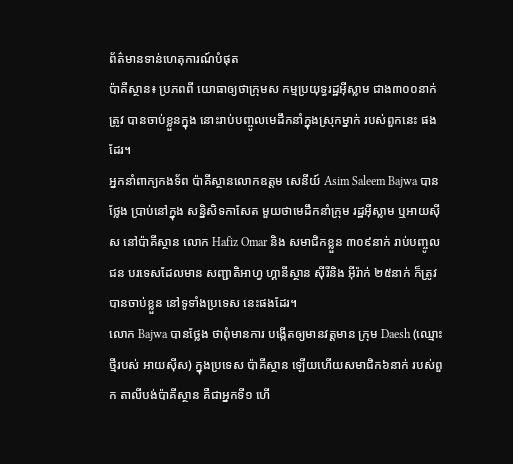ព័ត៌មានទាន់ហេតុការណ៍បំផុត
ប៉ាគីស្ថាន៖ ប្រភពពី យោធាឲ្យថាក្រុមស កម្មប្រយុទ្ធរដ្ឋអុីស្លាម ជាង៣០០នាក់ត្រូវ បានចាប់ខ្លួនក្នុង នោះរាប់បញ្ចូលមេដឹកនាំក្នុងស្រុកម្នាក់ របស់ពួកនេះ ផងដែរ។
អ្នកនាំពាក្យកងទ័ព ប៉ាគីស្ថានលោកឧត្តម សេនីយ៍ Asim Saleem Bajwa បានថ្លែង ប្រាប់នៅក្នុង សន្និសិទកាសែត មួយថាមេដឹកនាំក្រុម រដ្ឋអុីស្លាម ឬអាយស៊ីស នៅប៉ាគីស្ថាន លោក Hafiz Omar និង សមាជិកខ្លួន ៣០៩នាក់ រាប់បញ្ចូលជន បរទេសដែលមាន សញ្ជាតិអាហ្វ ហ្គានីស្ថាន ស៊ីរីនិង អ៊ីរ៉ាក់ ២៥នាក់ ក៏ត្រូវបានចាប់ខ្លួន នៅទូទាំងប្រទេស នេះផងដែរ។
លោក Bajwa បានថ្លែង ថាពុំមានការ បង្កើតឲ្យមានវត្តមាន ក្រុម Daesh (ឈ្មោះថ្មីរបស់ អាយស៊ីស) ក្នុងប្រទេស ប៉ាគីស្ថាន ឡើយហើយសមាជិក៦នាក់ របស់ពួក តាលីបង់ប៉ាគីស្ថាន គឺជាអ្នកទី១ ហើ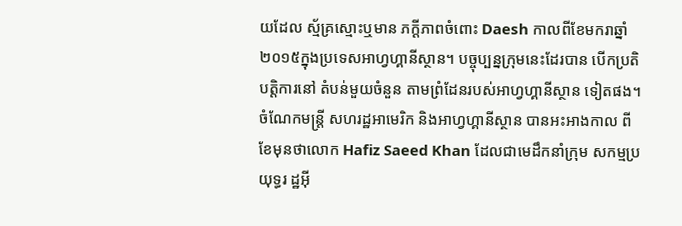យដែល ស្ម័គ្រស្មោះឬមាន ភក្តីភាពចំពោះ Daesh កាលពីខែមករាឆ្នាំ២០១៥ក្នុងប្រទេសអាហ្វហ្គានីស្ថាន។ បច្ចុប្បន្នក្រុមនេះដែរបាន បើកប្រតិបត្តិការនៅ តំបន់មួយចំនួន តាមព្រំដែនរបស់អាហ្វហ្គានីស្ថាន ទៀតផង។
ចំណែកមន្ត្រី សហរដ្ឋអាមេរិក និងអាហ្វហ្គានីស្ថាន បានអះអាងកាល ពីខែមុនថាលោក Hafiz Saeed Khan ដែលជាមេដឹកនាំក្រុម សកម្មប្រយុទ្ធរ ដ្ឋអ៊ី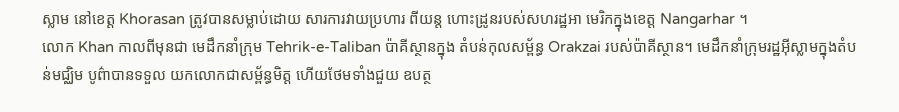ស្លាម នៅខេត្ត Khorasan ត្រូវបានសម្លាប់ដោយ សារការវាយប្រហារ ពីយន្ត ហោះដ្រូនរបស់សហរដ្ឋអា មេរិកក្នុងខេត្ត Nangarhar ។
លោក Khan កាលពីមុនជា មេដឹកនាំក្រុម Tehrik-e-Taliban ប៉ាគីស្ថានក្នុង តំបន់កុលសម្ព័ន្ធ Orakzai របស់ប៉ាគីស្ថាន។ មេដឹកនាំក្រុមរដ្ឋអ៊ីស្លាមក្នុងតំបន់មជ្ឈិម បូព៌ាបានទទួល យកលោកជាសម្ព័ន្ធមិត្ត ហើយថែមទាំងជួយ ឧបត្ថ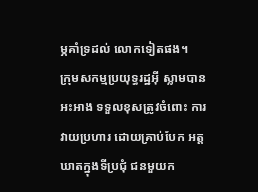ម្ភគាំទ្រដល់ លោកទៀតផង។
ក្រុមសកម្មប្រយុទ្ធរដ្ឋអ៊ី ស្លាមបានអះអាង ទទួលខុសត្រូវចំពោះ ការវាយប្រហារ ដោយគ្រាប់បែក អត្តឃាតក្នុងទីប្រជុំ ជនមួយក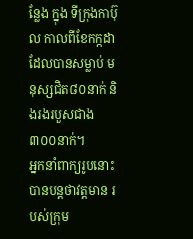ន្លែង ក្នុង ទីក្រុងកាប៊ុល កាលពីខែកក្កដា ដែលបានសម្លាប់ មនុស្សជិត៨០នាក់ និងរងរបួសជាង ៣០០នាក់។
អ្នកនាំពាក្យរូបនោះ បានបន្តថាវត្តមាន របស់ក្រុម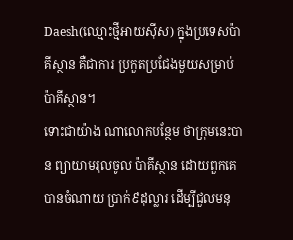Daesh(ឈ្មោះថ្មីអាយស៊ីស) ក្នុងប្រទេសប៉ាគីស្ថាន គឺជាការ ប្រកួតប្រជែងមួយសម្រាប់ ប៉ាគីស្ថាន។
ទោះជាយ៉ាង ណាលោកបន្ថែម ថាក្រុមនេះបាន ព្យាយាមរុលចូល ប៉ាគីស្ថាន ដោយពួកគេ បានចំណាយ ប្រាក់៩ដុល្លារ ដើម្បីជួលមនុ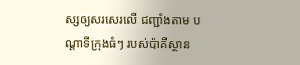ស្សឲ្យសរសេរលើ ជញ្ជាំងតាម បណ្តាទីក្រុងធំៗ របស់ប៉ាគីស្ថាន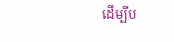ដើម្បីប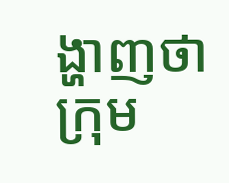ង្ហាញថាក្រុម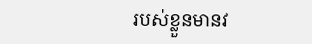របស់ខ្លួនមានវ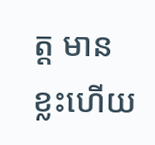ត្ត មានខ្លះហើយ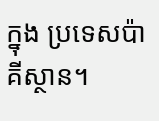ក្នុង ប្រទេសប៉ាគីស្ថាន។